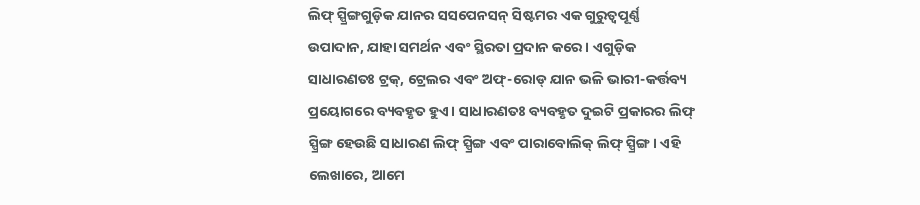ଲିଫ୍ ସ୍ପ୍ରିଙ୍ଗଗୁଡ଼ିକ ଯାନର ସସପେନସନ୍ ସିଷ୍ଟମର ଏକ ଗୁରୁତ୍ୱପୂର୍ଣ୍ଣ ଉପାଦାନ, ଯାହା ସମର୍ଥନ ଏବଂ ସ୍ଥିରତା ପ୍ରଦାନ କରେ। ଏଗୁଡ଼ିକ ସାଧାରଣତଃ ଟ୍ରକ୍, ଟ୍ରେଲର ଏବଂ ଅଫ୍-ରୋଡ୍ ଯାନ ଭଳି ଭାରୀ-କର୍ତ୍ତବ୍ୟ ପ୍ରୟୋଗରେ ବ୍ୟବହୃତ ହୁଏ। ସାଧାରଣତଃ ବ୍ୟବହୃତ ଦୁଇଟି ପ୍ରକାରର ଲିଫ୍ ସ୍ପ୍ରିଙ୍ଗ ହେଉଛି ସାଧାରଣ ଲିଫ୍ ସ୍ପ୍ରିଙ୍ଗ ଏବଂ ପାରାବୋଲିକ୍ ଲିଫ୍ ସ୍ପ୍ରିଙ୍ଗ। ଏହି ଲେଖାରେ, ଆମେ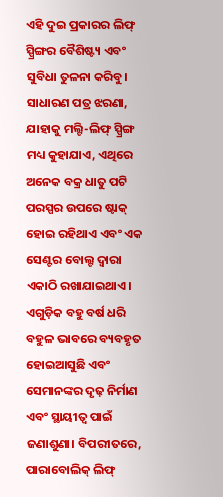ଏହି ଦୁଇ ପ୍ରକାରର ଲିଫ୍ ସ୍ପ୍ରିଙ୍ଗର ବୈଶିଷ୍ଟ୍ୟ ଏବଂ ସୁବିଧା ତୁଳନା କରିବୁ।
ସାଧାରଣ ପତ୍ର ଝରଣା, ଯାହାକୁ ମଲ୍ଟି-ଲିଫ୍ ସ୍ପ୍ରିଙ୍ଗ ମଧ୍ୟ କୁହାଯାଏ, ଏଥିରେ ଅନେକ ବକ୍ର ଧାତୁ ପଟି ପରସ୍ପର ଉପରେ ଷ୍ଟାକ୍ ହୋଇ ରହିଥାଏ ଏବଂ ଏକ ସେଣ୍ଟର ବୋଲ୍ଟ ଦ୍ୱାରା ଏକାଠି ରଖାଯାଇଥାଏ। ଏଗୁଡ଼ିକ ବହୁ ବର୍ଷ ଧରି ବହୁଳ ଭାବରେ ବ୍ୟବହୃତ ହୋଇଆସୁଛି ଏବଂ ସେମାନଙ୍କର ଦୃଢ଼ ନିର୍ମାଣ ଏବଂ ସ୍ଥାୟୀତ୍ୱ ପାଇଁ ଜଣାଶୁଣା। ବିପରୀତରେ, ପାରାବୋଲିକ୍ ଲିଫ୍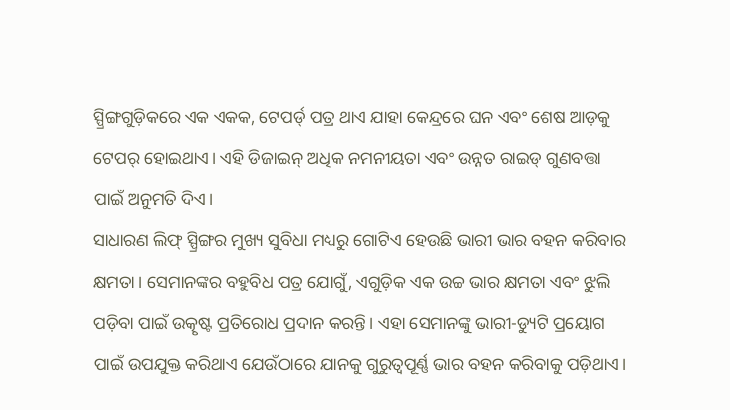ସ୍ପ୍ରିଙ୍ଗଗୁଡ଼ିକରେ ଏକ ଏକକ, ଟେପର୍ଡ୍ ପତ୍ର ଥାଏ ଯାହା କେନ୍ଦ୍ରରେ ଘନ ଏବଂ ଶେଷ ଆଡ଼କୁ ଟେପର୍ ହୋଇଥାଏ। ଏହି ଡିଜାଇନ୍ ଅଧିକ ନମନୀୟତା ଏବଂ ଉନ୍ନତ ରାଇଡ୍ ଗୁଣବତ୍ତା ପାଇଁ ଅନୁମତି ଦିଏ।
ସାଧାରଣ ଲିଫ୍ ସ୍ପ୍ରିଙ୍ଗର ମୁଖ୍ୟ ସୁବିଧା ମଧ୍ୟରୁ ଗୋଟିଏ ହେଉଛି ଭାରୀ ଭାର ବହନ କରିବାର କ୍ଷମତା। ସେମାନଙ୍କର ବହୁବିଧ ପତ୍ର ଯୋଗୁଁ, ଏଗୁଡ଼ିକ ଏକ ଉଚ୍ଚ ଭାର କ୍ଷମତା ଏବଂ ଝୁଲି ପଡ଼ିବା ପାଇଁ ଉତ୍କୃଷ୍ଟ ପ୍ରତିରୋଧ ପ୍ରଦାନ କରନ୍ତି। ଏହା ସେମାନଙ୍କୁ ଭାରୀ-ଡ୍ୟୁଟି ପ୍ରୟୋଗ ପାଇଁ ଉପଯୁକ୍ତ କରିଥାଏ ଯେଉଁଠାରେ ଯାନକୁ ଗୁରୁତ୍ୱପୂର୍ଣ୍ଣ ଭାର ବହନ କରିବାକୁ ପଡ଼ିଥାଏ।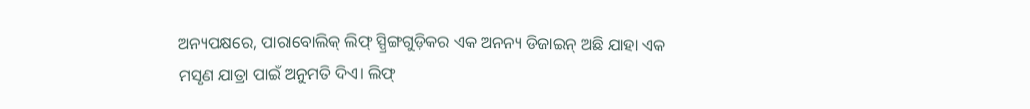ଅନ୍ୟପକ୍ଷରେ, ପାରାବୋଲିକ୍ ଲିଫ୍ ସ୍ପ୍ରିଙ୍ଗଗୁଡ଼ିକର ଏକ ଅନନ୍ୟ ଡିଜାଇନ୍ ଅଛି ଯାହା ଏକ ମସୃଣ ଯାତ୍ରା ପାଇଁ ଅନୁମତି ଦିଏ। ଲିଫ୍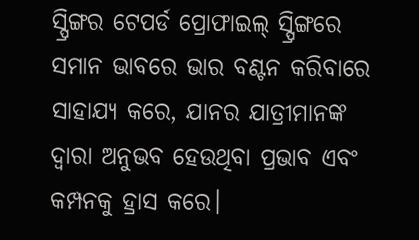ସ୍ପ୍ରିଙ୍ଗର ଟେପର୍ଡ ପ୍ରୋଫାଇଲ୍ ସ୍ପ୍ରିଙ୍ଗରେ ସମାନ ଭାବରେ ଭାର ବଣ୍ଟନ କରିବାରେ ସାହାଯ୍ୟ କରେ, ଯାନର ଯାତ୍ରୀମାନଙ୍କ ଦ୍ୱାରା ଅନୁଭବ ହେଉଥିବା ପ୍ରଭାବ ଏବଂ କମ୍ପନକୁ ହ୍ରାସ କରେ।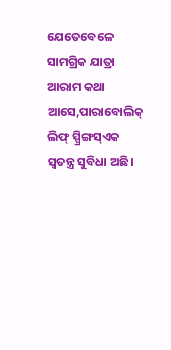ଯେତେବେଳେ ସାମଗ୍ରିକ ଯାତ୍ରା ଆରାମ କଥା ଆସେ,ପାରାବୋଲିକ୍ ଲିଫ୍ ସ୍ପ୍ରିଙ୍ଗସ୍ଏକ ସ୍ୱତନ୍ତ୍ର ସୁବିଧା ଅଛି।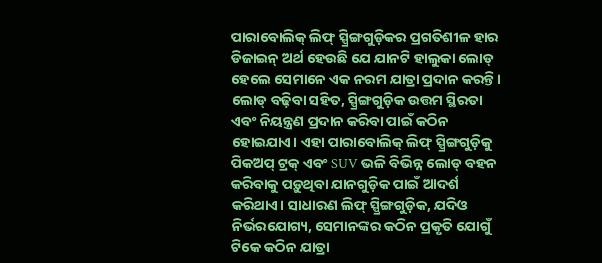ପାରାବୋଲିକ୍ ଲିଫ୍ ସ୍ପ୍ରିଙ୍ଗଗୁଡ଼ିକର ପ୍ରଗତିଶୀଳ ହାର ଡିଜାଇନ୍ ଅର୍ଥ ହେଉଛି ଯେ ଯାନଟି ହାଲୁକା ଲୋଡ୍ ହେଲେ ସେମାନେ ଏକ ନରମ ଯାତ୍ରା ପ୍ରଦାନ କରନ୍ତି। ଲୋଡ୍ ବଢ଼ିବା ସହିତ, ସ୍ପ୍ରିଙ୍ଗଗୁଡ଼ିକ ଉତ୍ତମ ସ୍ଥିରତା ଏବଂ ନିୟନ୍ତ୍ରଣ ପ୍ରଦାନ କରିବା ପାଇଁ କଠିନ ହୋଇଯାଏ। ଏହା ପାରାବୋଲିକ୍ ଲିଫ୍ ସ୍ପ୍ରିଙ୍ଗଗୁଡ଼ିକୁ ପିକଅପ୍ ଟ୍ରକ୍ ଏବଂ SUV ଭଳି ବିଭିନ୍ନ ଲୋଡ୍ ବହନ କରିବାକୁ ପଡ଼ୁଥିବା ଯାନଗୁଡ଼ିକ ପାଇଁ ଆଦର୍ଶ କରିଥାଏ। ସାଧାରଣ ଲିଫ୍ ସ୍ପ୍ରିଙ୍ଗଗୁଡ଼ିକ, ଯଦିଓ ନିର୍ଭରଯୋଗ୍ୟ, ସେମାନଙ୍କର କଠିନ ପ୍ରକୃତି ଯୋଗୁଁ ଟିକେ କଠିନ ଯାତ୍ରା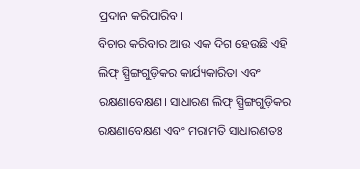ପ୍ରଦାନ କରିପାରିବ।
ବିଚାର କରିବାର ଆଉ ଏକ ଦିଗ ହେଉଛି ଏହି ଲିଫ୍ ସ୍ପ୍ରିଙ୍ଗଗୁଡ଼ିକର କାର୍ଯ୍ୟକାରିତା ଏବଂ ରକ୍ଷଣାବେକ୍ଷଣ। ସାଧାରଣ ଲିଫ୍ ସ୍ପ୍ରିଙ୍ଗଗୁଡ଼ିକର ରକ୍ଷଣାବେକ୍ଷଣ ଏବଂ ମରାମତି ସାଧାରଣତଃ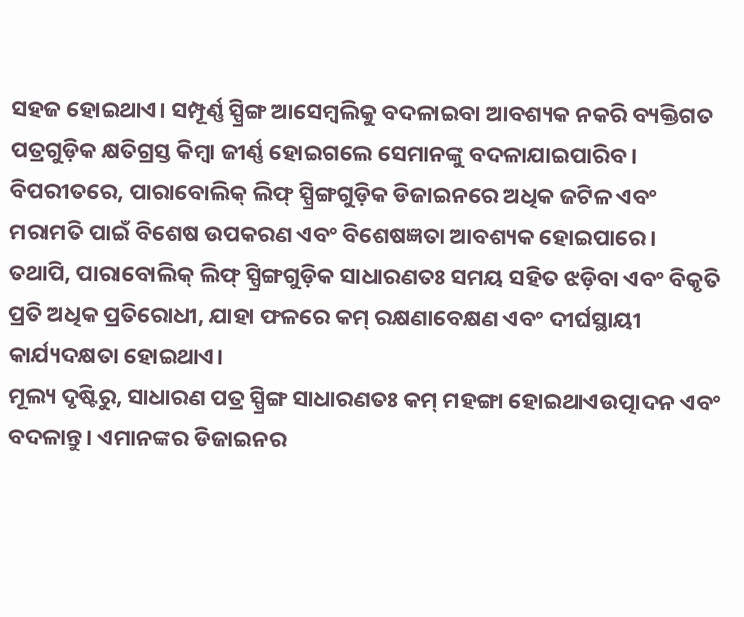ସହଜ ହୋଇଥାଏ। ସମ୍ପୂର୍ଣ୍ଣ ସ୍ପ୍ରିଙ୍ଗ ଆସେମ୍ବଲିକୁ ବଦଳାଇବା ଆବଶ୍ୟକ ନକରି ବ୍ୟକ୍ତିଗତ ପତ୍ରଗୁଡ଼ିକ କ୍ଷତିଗ୍ରସ୍ତ କିମ୍ବା ଜୀର୍ଣ୍ଣ ହୋଇଗଲେ ସେମାନଙ୍କୁ ବଦଳାଯାଇପାରିବ। ବିପରୀତରେ, ପାରାବୋଲିକ୍ ଲିଫ୍ ସ୍ପ୍ରିଙ୍ଗଗୁଡ଼ିକ ଡିଜାଇନରେ ଅଧିକ ଜଟିଳ ଏବଂ ମରାମତି ପାଇଁ ବିଶେଷ ଉପକରଣ ଏବଂ ବିଶେଷଜ୍ଞତା ଆବଶ୍ୟକ ହୋଇପାରେ। ତଥାପି, ପାରାବୋଲିକ୍ ଲିଫ୍ ସ୍ପ୍ରିଙ୍ଗଗୁଡ଼ିକ ସାଧାରଣତଃ ସମୟ ସହିତ ଝଡ଼ିବା ଏବଂ ବିକୃତି ପ୍ରତି ଅଧିକ ପ୍ରତିରୋଧୀ, ଯାହା ଫଳରେ କମ୍ ରକ୍ଷଣାବେକ୍ଷଣ ଏବଂ ଦୀର୍ଘସ୍ଥାୟୀ କାର୍ଯ୍ୟଦକ୍ଷତା ହୋଇଥାଏ।
ମୂଲ୍ୟ ଦୃଷ୍ଟିରୁ, ସାଧାରଣ ପତ୍ର ସ୍ପ୍ରିଙ୍ଗ ସାଧାରଣତଃ କମ୍ ମହଙ୍ଗା ହୋଇଥାଏଉତ୍ପାଦନ ଏବଂ ବଦଳାନ୍ତୁ। ଏମାନଙ୍କର ଡିଜାଇନର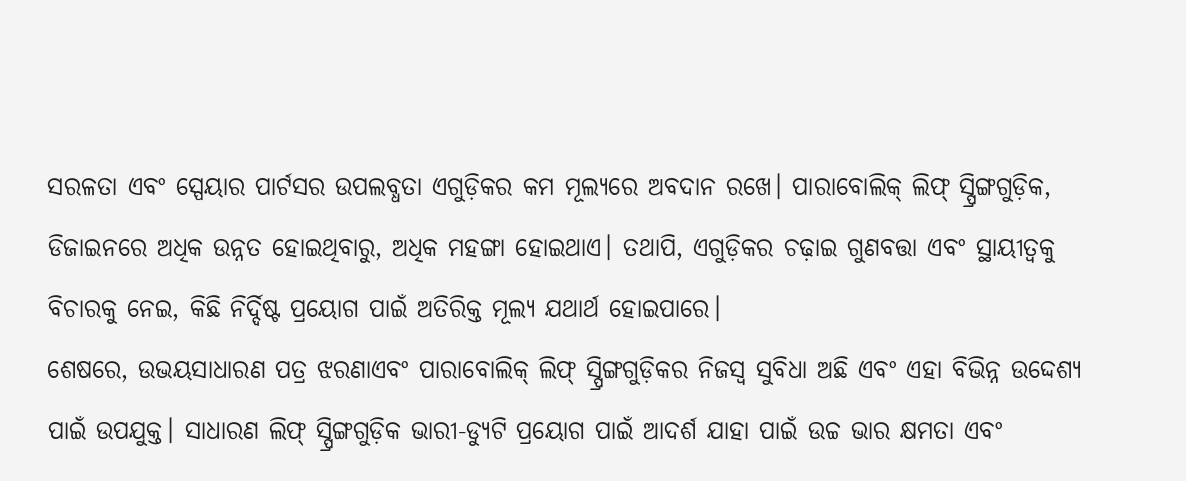ସରଳତା ଏବଂ ସ୍ପେୟାର ପାର୍ଟସର ଉପଲବ୍ଧତା ଏଗୁଡ଼ିକର କମ ମୂଲ୍ୟରେ ଅବଦାନ ରଖେ। ପାରାବୋଲିକ୍ ଲିଫ୍ ସ୍ପ୍ରିଙ୍ଗଗୁଡ଼ିକ, ଡିଜାଇନରେ ଅଧିକ ଉନ୍ନତ ହୋଇଥିବାରୁ, ଅଧିକ ମହଙ୍ଗା ହୋଇଥାଏ। ତଥାପି, ଏଗୁଡ଼ିକର ଚଢ଼ାଇ ଗୁଣବତ୍ତା ଏବଂ ସ୍ଥାୟୀତ୍ୱକୁ ବିଚାରକୁ ନେଇ, କିଛି ନିର୍ଦ୍ଦିଷ୍ଟ ପ୍ରୟୋଗ ପାଇଁ ଅତିରିକ୍ତ ମୂଲ୍ୟ ଯଥାର୍ଥ ହୋଇପାରେ।
ଶେଷରେ, ଉଭୟସାଧାରଣ ପତ୍ର ଝରଣାଏବଂ ପାରାବୋଲିକ୍ ଲିଫ୍ ସ୍ପ୍ରିଙ୍ଗଗୁଡ଼ିକର ନିଜସ୍ୱ ସୁବିଧା ଅଛି ଏବଂ ଏହା ବିଭିନ୍ନ ଉଦ୍ଦେଶ୍ୟ ପାଇଁ ଉପଯୁକ୍ତ। ସାଧାରଣ ଲିଫ୍ ସ୍ପ୍ରିଙ୍ଗଗୁଡ଼ିକ ଭାରୀ-ଡ୍ୟୁଟି ପ୍ରୟୋଗ ପାଇଁ ଆଦର୍ଶ ଯାହା ପାଇଁ ଉଚ୍ଚ ଭାର କ୍ଷମତା ଏବଂ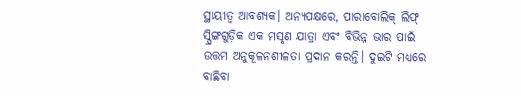ସ୍ଥାୟୀତ୍ୱ ଆବଶ୍ୟକ। ଅନ୍ୟପକ୍ଷରେ, ପାରାବୋଲିକ୍ ଲିଫ୍ ସ୍ପ୍ରିଙ୍ଗଗୁଡ଼ିକ ଏକ ମସୃଣ ଯାତ୍ରା ଏବଂ ବିଭିନ୍ନ ଭାର ପାଇଁ ଉତ୍ତମ ଅନୁକୂଳନଶୀଳତା ପ୍ରଦାନ କରନ୍ତି। ଦୁଇଟି ମଧ୍ୟରେ ବାଛିବା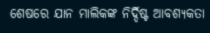ଶେଷରେ ଯାନ ମାଲିକଙ୍କ ନିର୍ଦ୍ଦିଷ୍ଟ ଆବଶ୍ୟକତା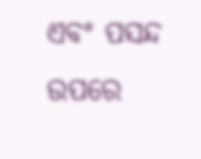ଏବଂ ପସନ୍ଦ ଉପରେ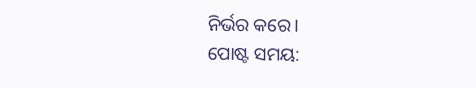ନିର୍ଭର କରେ।
ପୋଷ୍ଟ ସମୟ: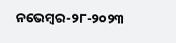ନଭେମ୍ବର-୨୮-୨୦୨୩